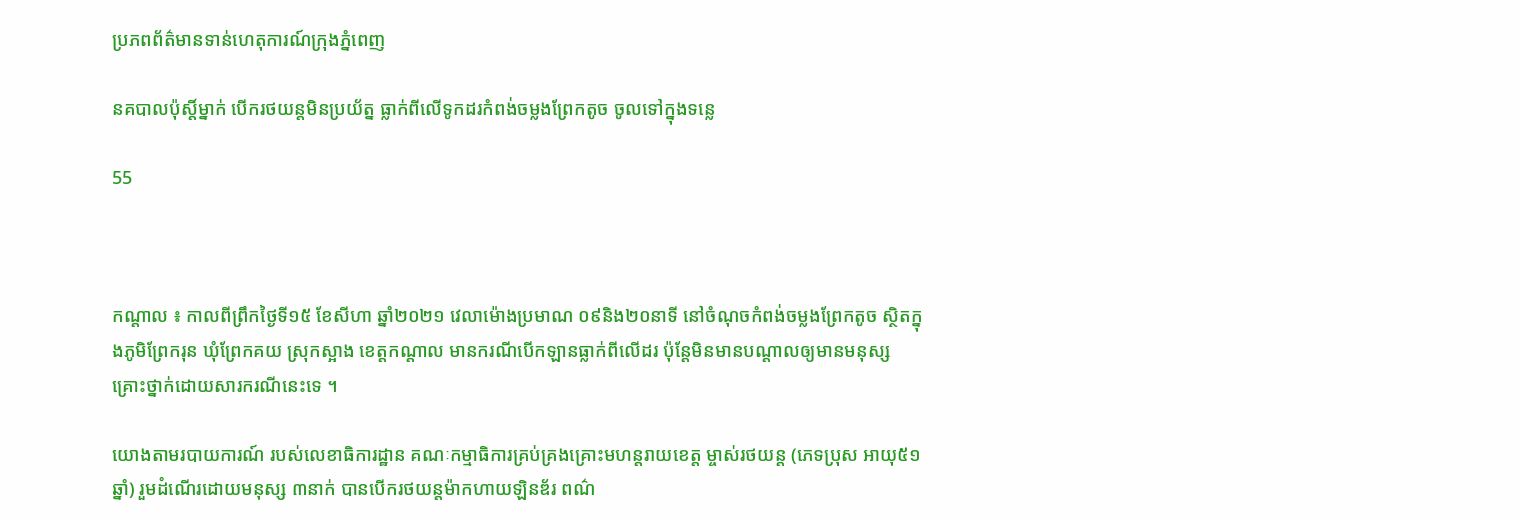ប្រភពព័ត៌មានទាន់ហេតុការណ៍ក្រុងភ្នំពេញ

នគបាលប៉ុស្តិ៍ម្នាក់ បើករថយន្តមិនប្រយ័ត្ន ធ្លាក់ពីលើទូកដរកំពង់ចម្លងព្រែកតូច ចូលទៅក្នុងទន្លេ

55



កណ្តាល ៖ កាលពីព្រឹកថ្ងៃទី១៥ ខែសីហា ឆ្នាំ២០២១ វេលាម៉ោងប្រមាណ ០៩និង២០នាទី នៅចំណុចកំពង់ចម្លងព្រែកតូច ស្ថិតក្នុងភូមិព្រែករុន ឃុំព្រែកគយ ស្រុកស្អាង ខេត្តកណ្ដាល មានករណីបើកឡានធ្លាក់ពីលើដរ ប៉ុន្តែមិនមានបណ្តាលឲ្យមានមនុស្សគ្រោះថ្នាក់ដោយសារករណីនេះទេ ។

យោងតាមរបាយការណ៍ របស់លេខាធិការដ្ឋាន គណៈកម្មាធិការគ្រប់គ្រងគ្រោះមហន្តរាយខេត្ត ម្ចាស់រថយន្ត (ភេទប្រុស អាយុ៥១ឆ្នាំ) រួមដំណើរដោយមនុស្ស ៣នាក់ បានបើករថយន្តម៉ាកហាយឡិនឌ័រ ពណ៌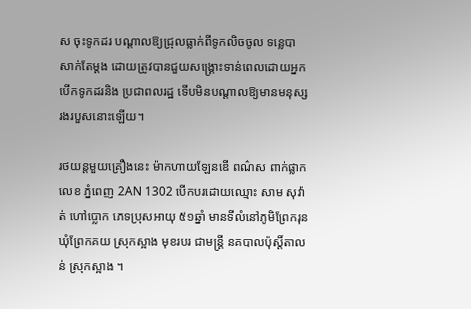ស ចុះទូកដរ បណ្ដាលឱ្យជ្រុលធ្លាក់ពីទូកលិចចូល ទន្លេបាសាក់តែម្ដង ដោយត្រូវបានជួយសង្គ្រោះទាន់ពេលដោយអ្នកបើកទូកដរនិង ប្រជាពលរដ្ឋ ទើបមិនបណ្ដាលឱ្យមានមនុស្សរងរបួសនោះឡើយ។

រថយន្តមួយគ្រឿងនេះ ម៉ាកហាយឡែនឌើ ពណ៌ស ពាក់ផ្លាកលេខ ភ្នំពេញ 2AN 1302 បើកបរដោយឈ្មោះ សាម សុវ៉ាត់ ហៅប្លោក ភេទប្រុសអាយុ ៥១ឆ្នាំ មានទីលំនៅភូមិព្រែករុន ឃុំព្រែកគយ ស្រុកស្អាង មុខរបរ ជាមន្រ្តី នគបាលប៉ុស្តិ៍តាលន់ ស្រុកស្អាង ។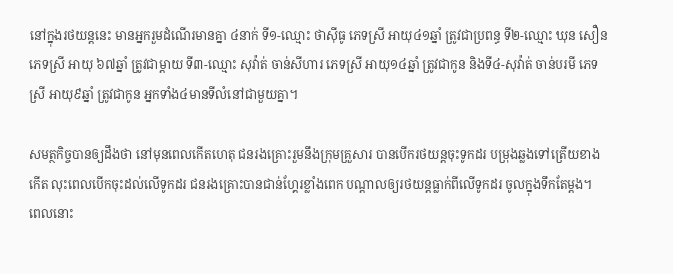នៅក្នុងរថយន្តនេះ មានអ្នករួមដំណើរមានគ្នា ៤នាក់ ទី១-ឈ្មោះ ថាសុីធូ ភេទស្រី អាយុ៤១ឆ្នាំ ត្រូវជាប្រពន្ធ ទី២-ឈ្មោះ ឃុន សឿន ភេទស្រី អាយុ ៦៧ឆ្នាំ ត្រូវជាម្តាយ ទី៣-ឈ្មោះ សុវ៉ាត់ ចាន់សីហារ ភេទស្រី អាយុ១៤ឆ្នាំ ត្រូវជាកូន និងទី៤-សុវ៉ាត់ ចាន់បរមី ភេទស្រី អាយុ៩ឆ្នាំ ត្រូវជាកូន អ្នកទាំង៤មានទីលំនៅជាមួយគ្នា។

សមត្ថកិច្ចបានឲ្យដឹងថា នៅមុនពេលកើតហេតុ ជនរងគ្រោះរួមនឹងក្រុមគ្រួសារ បានបើករថយន្តចុះទូកដរ បម្រុងឆ្លងទៅត្រើយខាងកើត លុះពេលបើកចុះដល់លើទូកដរ ជនរងគ្រោះបានជាន់ហ្គែរខ្លាំងពេក បណ្តាលឲ្យរថយន្តធ្លាក់ពីលើទូកដរ ចូលក្នុងទឹកតែម្តង។
ពេលនោះ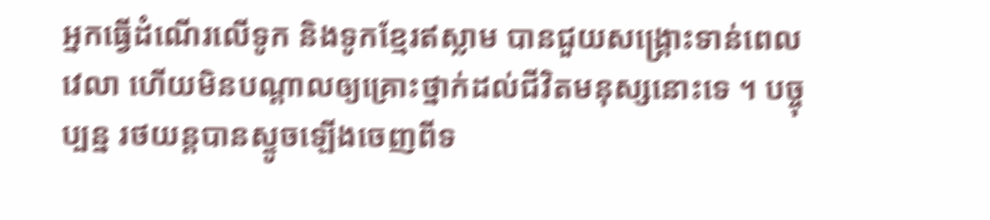អ្នកធ្វើដំណើរលើទូក និងទូកខ្មែរឥស្លាម បានជួយសង្គ្រោះទាន់ពេលវេលា ហើយមិនបណ្តាលឲ្យគ្រោះថ្នាក់ដល់ជីវិតមនុស្សនោះទេ ។ បច្ចុប្បន្ន រថយន្តបានស្ទូចឡើងចេញពីទ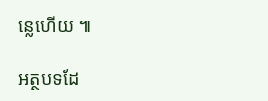ន្លេហើយ ៕

អត្ថបទដែ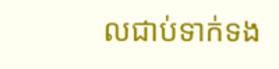លជាប់ទាក់ទង